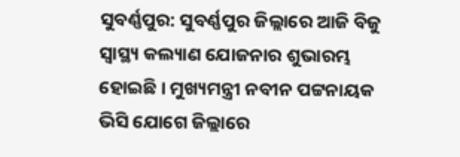ସୁବର୍ଣ୍ଣପୁର: ସୁବର୍ଣ୍ଣପୁର ଜିଲ୍ଲାରେ ଆଜି ବିଜୁ ସ୍ବାସ୍ଥ୍ୟ କଲ୍ୟାଣ ଯୋଜନାର ଶୁଭାରମ୍ଭ ହୋଇଛି । ମୁଖ୍ୟମନ୍ତ୍ରୀ ନବୀନ ପଟ୍ଟନାୟକ ଭିସି ଯୋଗେ ଜିଲ୍ଲାରେ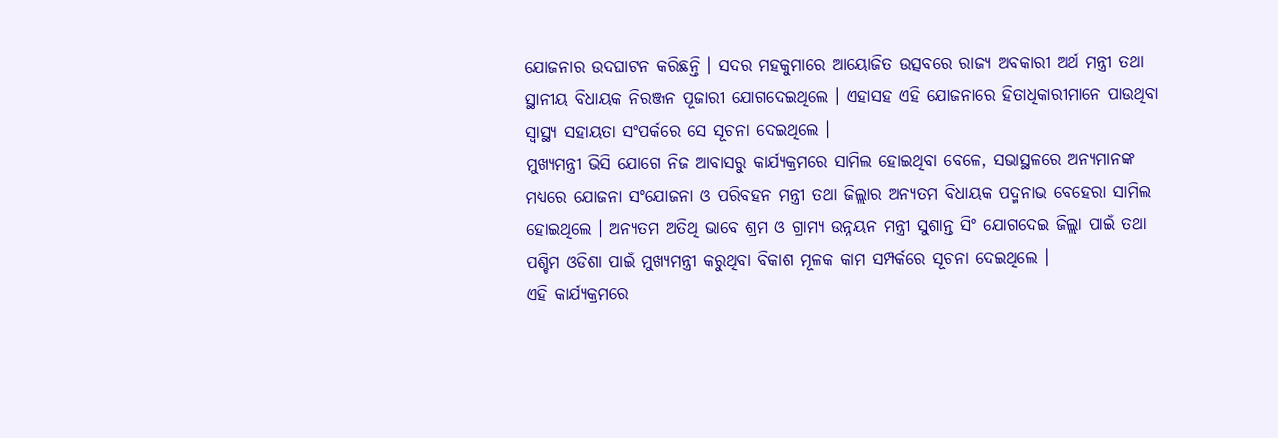ଯୋଜନାର ଉଦଘାଟନ କରିଛନ୍ତି । ସଦର ମହକୁମାରେ ଆୟୋଜିତ ଉତ୍ସବରେ ରାଜ୍ୟ ଅବକାରୀ ଅର୍ଥ ମନ୍ତ୍ରୀ ତଥା ସ୍ଥାନୀୟ ବିଧାୟକ ନିରଞ୍ଜନ ପୂଜାରୀ ଯୋଗଦେଇଥିଲେ । ଏହାସହ ଏହି ଯୋଜନାରେ ହିତାଧିକାରୀମାନେ ପାଉଥିବା ସ୍ବାସ୍ଥ୍ୟ ସହାୟତା ସଂପର୍କରେ ସେ ସୂଚନା ଦେଇଥିଲେ ।
ମୁଖ୍ୟମନ୍ତ୍ରୀ ଭିସି ଯୋଗେ ନିଜ ଆବାସରୁ କାର୍ଯ୍ୟକ୍ରମରେ ସାମିଲ ହୋଇଥିବା ବେଳେ, ସଭାସ୍ଥଳରେ ଅନ୍ୟମାନଙ୍କ ମଧ୍ୟରେ ଯୋଜନା ସଂଯୋଜନା ଓ ପରିବହନ ମନ୍ତ୍ରୀ ତଥା ଜିଲ୍ଲାର ଅନ୍ୟତମ ବିଧାୟକ ପଦ୍ମନାଭ ବେହେରା ସାମିଲ ହୋଇଥିଲେ । ଅନ୍ୟତମ ଅତିଥି ଭାବେ ଶ୍ରମ ଓ ଗ୍ରାମ୍ୟ ଉନ୍ନୟନ ମନ୍ତ୍ରୀ ସୁଶାନ୍ତ ସିଂ ଯୋଗଦେଇ ଜିଲ୍ଲା ପାଇଁ ତଥା ପଶ୍ଚିମ ଓଡିଶା ପାଇଁ ମୁଖ୍ୟମନ୍ତ୍ରୀ କରୁଥିବା ବିକାଶ ମୂଳକ କାମ ସମ୍ପର୍କରେ ସୂଚନା ଦେଇଥିଲେ ।
ଏହି କାର୍ଯ୍ୟକ୍ରମରେ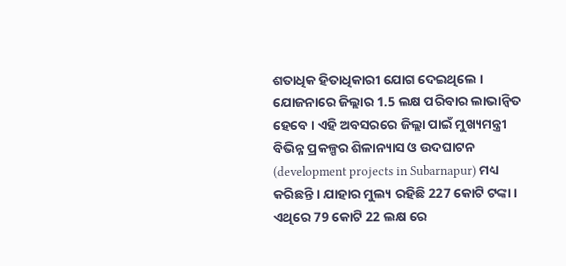ଶତାଧିକ ହିତାଧିକାରୀ ଯୋଗ ଦେଇଥିଲେ । ଯୋଜନାରେ ଜିଲ୍ଲାର 1.5 ଲକ୍ଷ ପରିବାର ଲାଭାନ୍ବିତ ହେବେ । ଏହି ଅବସରରେ ଜିଲ୍ଲା ପାଇଁ ମୁଖ୍ୟମନ୍ତ୍ରୀ ବିଭିନ୍ନ ପ୍ରକଳ୍ପର ଶିଳାନ୍ୟାସ ଓ ଉଦଘାଟନ (development projects in Subarnapur) ମଧ୍ୟ କରିଛନ୍ତି । ଯାହାର ମୁଲ୍ୟ ରହିଛି 227 କୋଟି ଟଙ୍କା । ଏଥିରେ 79 କୋଟି 22 ଲକ୍ଷ ରେ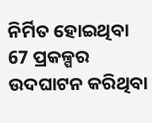ନିର୍ମିତ ହୋଇଥିବା 67 ପ୍ରକଳ୍ପର ଉଦଘାଟନ କରିଥିବା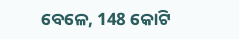ବେଳେ, 148 କୋଟି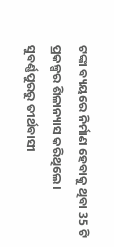ଟଙ୍କା ବ୍ୟୟରେ ନିର୍ମାଣ ହେବାକୁ ଥିବା 35 ଟି ପ୍ରକଳ୍ପର ଶିଳାନ୍ୟାସ କରିଥିଲେ ।
ସୁବର୍ଣ୍ଣପୁରରୁ ତୀର୍ଥବାସୀ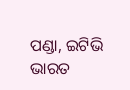ପଣ୍ଡା, ଇଟିଭି ଭାରତ